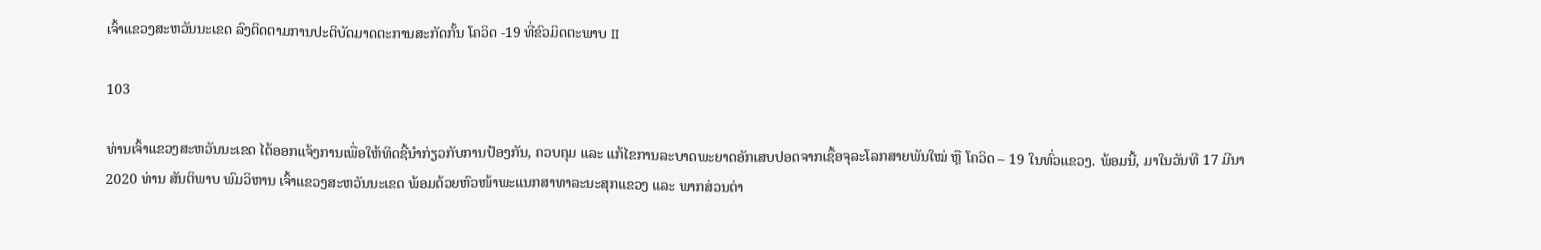ເຈົ້າແຂວງສະຫວັນນະເຂດ ລົງຕິດຕາມການປະຕິບັດມາດຕະການສະກັດກັ້ນ ໂຄວິດ -19 ທີ່ຂົວມິດຕະພາບ II

103

ທ່ານເຈົ້າແຂວງສະຫວັນນະເຂດ ໄດ້ອອກແຈ້ງການເພື່ອໃຫ້ທິດຊີ້ນຳກ່ຽວກັບການປ້ອງກັນ, ຄວບຄຸມ ແລະ ແກ້ໄຂການລະບາດພະຍາດອັກເສບປອດຈາກເຊື້ອຈຸລະໂລກສາຍພັນໃໝ່ ຫຼື ໂຄວິດ – 19 ໃນທົ່ວແຂວງ. ພ້ອມນີ້, ມາໃນວັນທີ 17 ມີນາ 2020 ທ່ານ ສັນຕິພາບ ພົມວິຫານ ເຈົ້າແຂວງສະຫວັນນະເຂດ ພ້ອມດ້ວຍຫົວໜ້າພະແນກສາທາລະນະສຸກແຂວງ ແລະ ພາກສ່ວນຕ່າ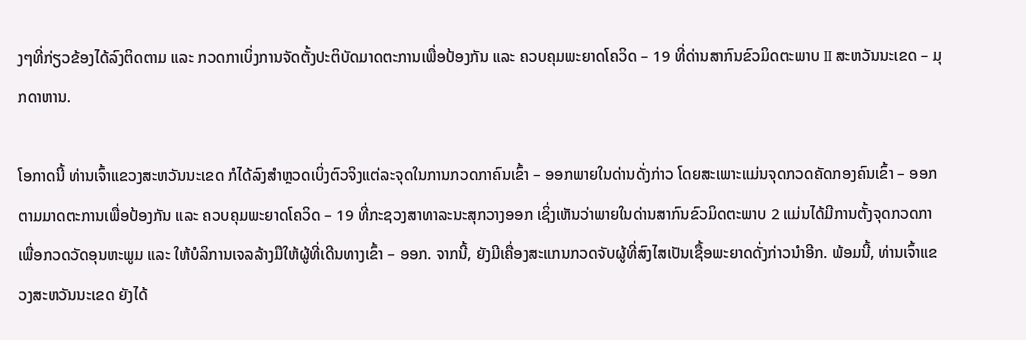ງໆທີ່ກ່ຽວຂ້ອງໄດ້ລົງຕິດຕາມ ແລະ ກວດກາເບິ່ງການຈັດຕັ້ງປະຕິບັດມາດຕະການເພື່ອປ້ອງກັນ ແລະ ຄວບຄຸມພະຍາດໂຄວິດ – 19 ທີ່ດ່ານສາກົນຂົວມິດຕະພາບ II ສະຫວັນນະເຂດ – ມຸກດາຫານ.

ໂອກາດນີ້ ທ່ານເຈົ້າແຂວງສະຫວັນນະເຂດ ກໍໄດ້ລົງສຳຫຼວດເບິ່ງຕົວຈິງແຕ່ລະຈຸດໃນການກວດກາຄົນເຂົ້າ – ອອກພາຍໃນດ່ານດັ່ງກ່າວ ໂດຍສະເພາະແມ່ນຈຸດກວດຄັດກອງຄົນເຂົ້າ – ອອກຕາມມາດຕະການເພື່ອປ້ອງກັນ ແລະ ຄວບຄຸມພະຍາດໂຄວິດ – 19 ທີ່ກະຊວງສາທາລະນະສຸກວາງອອກ ເຊິ່ງເຫັນວ່າພາຍໃນດ່ານສາກົນຂົວມິດຕະພາບ 2 ແມ່ນໄດ້ມີການຕັ້ງຈຸດກວດກາເພື່ອກວດວັດອຸນຫະພູມ ແລະ ໃຫ້ບໍລິການເຈລລ້າງມືໃຫ້ຜູ້ທີ່ເດີນທາງເຂົ້າ – ອອກ. ຈາກນີ້, ຍັງມີເຄື່ອງສະແກນກວດຈັບຜູ້ທີ່ສົງໄສເປັນເຊື້ອພະຍາດດັ່ງກ່າວນຳອີກ. ພ້ອມນີ້, ທ່ານເຈົ້າແຂວງສະຫວັນນະເຂດ ຍັງໄດ້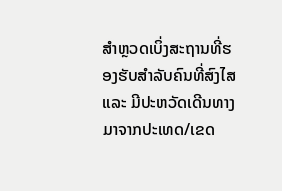ສຳຫຼວດເບິ່ງສະຖານທີ່ຮອງຮັບສຳລັບຄົນທີ່ສົງໄສ ແລະ ມີປະຫວັດເດີນທາງມາຈາກປະເທດ/ເຂດ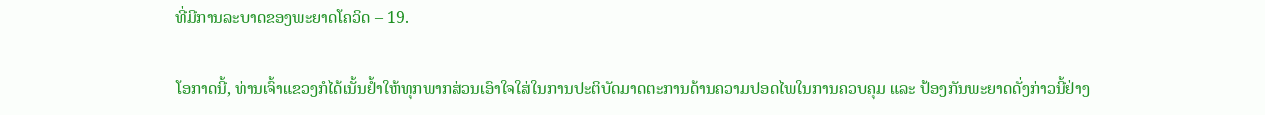ທີ່ມີການລະບາດຂອງພະຍາດໂຄວິດ – 19.

ໂອກາດນີ້, ທ່ານເຈົ້າແຂວງກໍໄດ້ເນັ້ນຢ້ຳໃຫ້ທຸກພາກສ່ວນເອົາໃຈໃສ່ໃນການປະຕິບັດມາດຕະການດ້ານຄວາມປອດໄພໃນການຄວບຄຸມ ແລະ ປ້ອງກັນພະຍາດດັ່ງກ່າວນີ້ຢ່າງ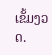ເຂັ້ມງວດ.